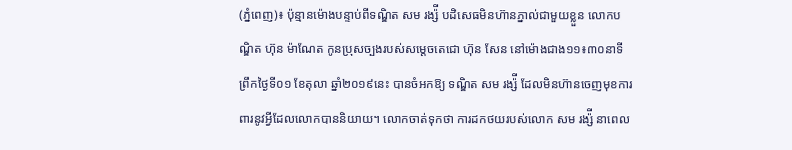(ភ្នំពេញ)៖ ប៉ុន្មានម៉ោងបន្ទាប់ពីទណ្ឌិត សម រង្ស៉ី បដិសេធមិនហ៊ានភ្នាល់ជាមួយខ្លួន លោកបណ្ឌិត ហ៊ុន ម៉ាណែត កូនប្រុសច្បងរបស់សម្តេចតេជោ ហ៊ុន សែន នៅម៉ោងជាង១១៖៣០នាទី ព្រឹកថ្ងៃទី០១ ខែតុលា ឆ្នាំ២០១៩នេះ បានចំអកឱ្យ ទណ្ឌិត សម រង្ស៉ី ដែលមិនហ៊ានចេញមុខការពារនូវអ្វីដែលលោកបាននិយាយ។ លោកចាត់ទុកថា ការដកថយរបស់លោក សម រង្ស៉ី នាពេល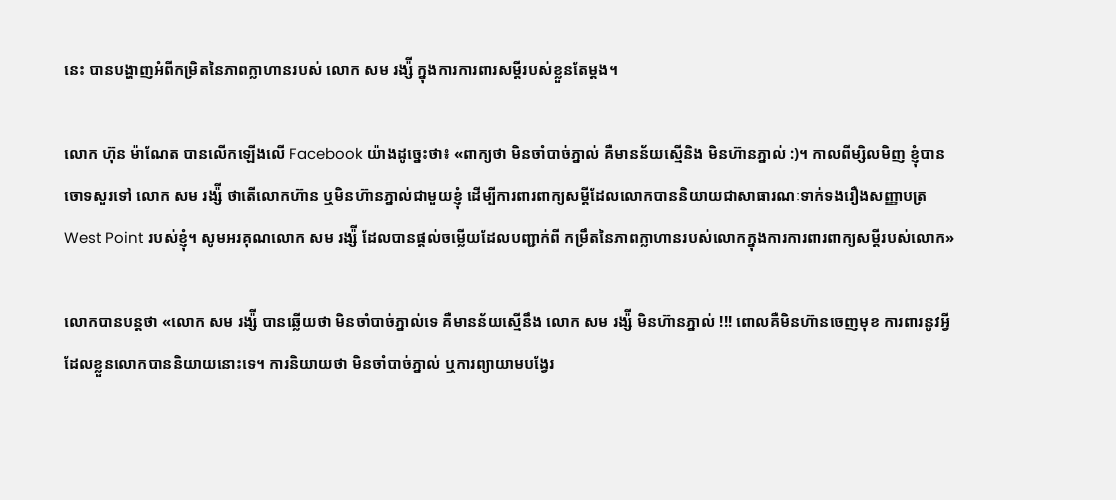នេះ បានបង្ហាញអំពីកម្រិតនៃភាពក្លាហានរបស់ លោក សម រង្ស៉ី ក្នុងការការពារសម្តីរបស់ខ្លួនតែម្តង។

លោក ហ៊ុន ម៉ាណែត បានលើកឡើងលើ Facebook យ៉ាងដូច្នេះថា៖ «ពាក្យថា មិនចាំបាច់ភ្នាល់ គឺមានន័យស្មើនិង មិនហ៊ានភ្នាល់ :)។ កាលពីម្សិលមិញ ខ្ញុំបានចោទសួរទៅ លោក សម រង្ស៉ី ថាតើលោកហ៊ាន ឬមិនហ៊ានភ្នាល់ជាមួយខ្ញុំ ដើម្បីការពារពាក្យសម្តីដែលលោកបាននិយាយជាសាធារណៈទាក់ទងរឿងសញ្ញាបត្រ West Point របស់ខ្ញុំ។ សូមអរគុណលោក សម រង្ស៉ី ដែលបានផ្តល់ចម្លើយដែលបញ្ជាក់ពី កម្រឹតនៃភាពក្លាហានរបស់លោកក្នុងការការពារពាក្យសម្តីរបស់លោក»

លោកបានបន្តថា «លោក សម រង្ស៉ី បានឆ្លើយថា មិនចាំបាច់ភ្នាល់ទេ គឺមានន័យស្មើនឹង លោក សម រង្ស៉ី មិនហ៊ានភ្នាល់ !!! ពោលគឺមិនហ៊ានចេញមុខ ការពារនូវអ្វីដែលខ្លួនលោកបាននិយាយនោះទេ។ ការនិយាយថា មិនចាំបាច់ភ្នាល់ ឬការព្យាយាមបង្វែរ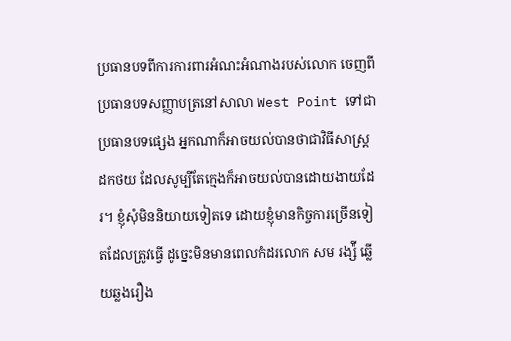ប្រធានបទពីការការពារអំណះអំណាងរបស់លោក ចេញពីប្រធានបទសញ្ញាបត្រនៅសាលា West Point ទៅជាប្រធានបទផ្សេង អ្នកណាក៏អាចយល់បានថាជាវិធីសាស្ត្រដកថយ ដែលសូម្បីតែក្មេងក៏អាចយល់បានដោយងាយដែរ។ ខ្ញុំសុំមិននិយាយទៀតទេ ដោយខ្ញុំមានកិច្ចការច្រើនទៀតដែលត្រូវធ្វើ ដូច្នេះមិនមានពេលកំដរលោក សម រង្ស៉ី ឆ្លើយឆ្លងរឿង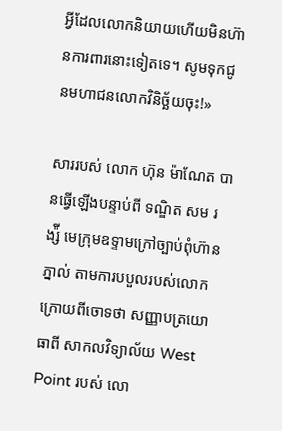អ្វីដែលលោកនិយាយហើយមិនហ៊ានការពារនោះទៀតទេ។ សូមទុកជូនមហាជនលោកវិនិច្ឆ័យចុះ!»

សាររបស់ លោក ហ៊ុន ម៉ាណែត បានធ្វើឡើងបន្ទាប់ពី ទណ្ឌិត សម រង្ស៉ី មេក្រុមឧទ្ទាមក្រៅច្បាប់ពុំហ៊ានភ្នាល់ តាមការបបួលរបស់លោក ក្រោយពីចោទថា សញ្ញាបត្រយោធាពី សាកលវិទ្យាល័យ West Point របស់ លោ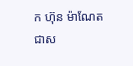ក ហ៊ុន ម៉ាណែត ជាស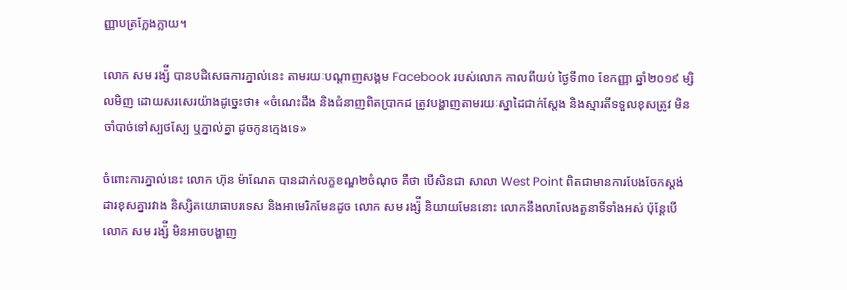ញ្ញាបត្រក្លែងក្លាយ។

លោក សម រង្ស៉ី បានបដិសេធការភ្នាល់នេះ តាមរយៈបណ្តាញសង្គម Facebook របស់លោក កាលពីយប់ ថ្ងៃទី៣០ ខែកញ្ញា ឆ្នាំ២០១៩ ម្សិលមិញ ដោយសរសេរយ៉ាងដូច្នេះថា៖ «ចំណេះដឹង និងជំនាញពិតប្រាកដ ត្រូវបង្ហាញតាមរយៈស្នាដៃជាក់ស្តែង និងស្មារតីទទួលខុសត្រូវ មិនចាំបាច់ទៅស្បថស្បែ ឬភ្នាល់គ្នា ដូចកូនក្មេងទេ»

ចំពោះការភ្នាល់នេះ លោក ហ៊ុន ម៉ាណែត បានដាក់លក្ខខណ្ឌ២ចំណុច គឺថា បើសិនជា សាលា West Point ពិតជាមានការបែងចែកស្តង់ដារខុសគ្នារវាង និស្សិតយោធាបរទេស និងអាមេរិកមែនដូច លោក សម រង្ស៉ី និយាយមែននោះ លោកនឹងលាលែងតួនាទីទាំងអស់ ប៉ុន្តែបើលោក សម រង្ស៉ី មិនអាចបង្ហាញ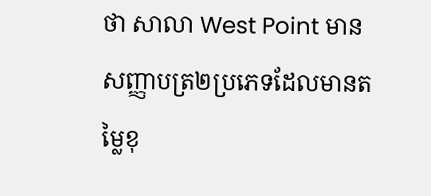ថា សាលា West Point មានសញ្ញាបត្រ២ប្រភេទដែលមានតម្លៃខុ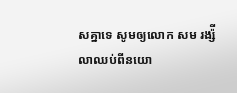សគ្នាទេ សូមឲ្យលោក សម រង្ស៉ី លាឈប់ពីនយោ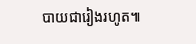បាយជារៀងរហូត៕